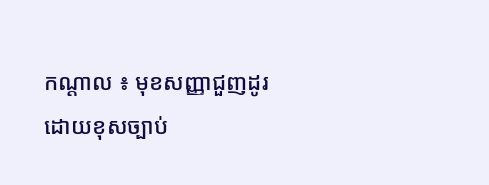កណ្តាល ៖ មុខសញ្ញាជួញដូរដោយខុសច្បាប់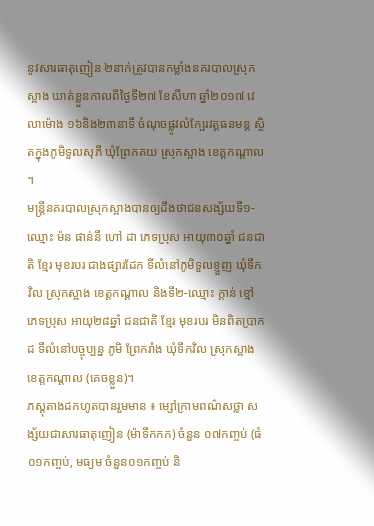នូវសារធាតុញៀន ២នាក់ត្រូវបានកម្លាំងនគរបាលស្រុកស្អាង ឃាត់ខ្លួនកាលពីថ្ងៃទី២៧ ខែសីហា ឆ្នាំ២០១៧ វេលាម៉ោង ១៦និង២៣នាទី ចំណុចផ្លូវលំក្បែរវត្តធនមន្ត ស្ថិតក្នុងភូមិទួលសុភី ឃុំព្រែកគយ ស្រុកស្អាង ខេត្តកណ្តាល ។
មន្ត្រីនគរបាលស្រុកស្អាងបានឲ្យដឹងថាជនសង្ស័យទី១-ឈ្មោះ ម៉ន ផាន់នី ហៅ ដា ភេទប្រុស អាយុ៣០ឆ្នាំ ជនជាតិ ខ្មែរ មុខរបរ ជាងផ្សារដែក ទីលំនៅភូមិទួលខ្ញួញ ឃុំទឹកវិល ស្រុកស្អាង ខេត្តកណ្តាល និងទី២-ឈ្មោះ ក្តាន់ ខ្មៅ ភេទប្រុស អាយុ២៨ឆ្នាំ ជនជាតិ ខ្មែរ មុខរបរ មិនពិតប្រាកដ ទីលំនៅបច្ចុប្បន្ន ភូមិ ព្រែករាំង ឃុំទឹកវិល ស្រុកស្អាង ខេត្តកណ្តាល (គេចខ្លួន)។
ភស្តុតាងដកហូតបានរួមមាន ៖ ម្សៅក្រាមពណ៌សថ្លា សង្ស័យជាសារធាតុញៀន (ម៉ាទឹកកក) ចំនួន ០៧កញ្ចប់ (ធំ០១កញ្ចប់, មធ្យម ចំនួន០១កញ្ចប់ និ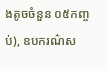ងតូចចំនួន ០៥កញ្ចប់), ឧបករណ៌ស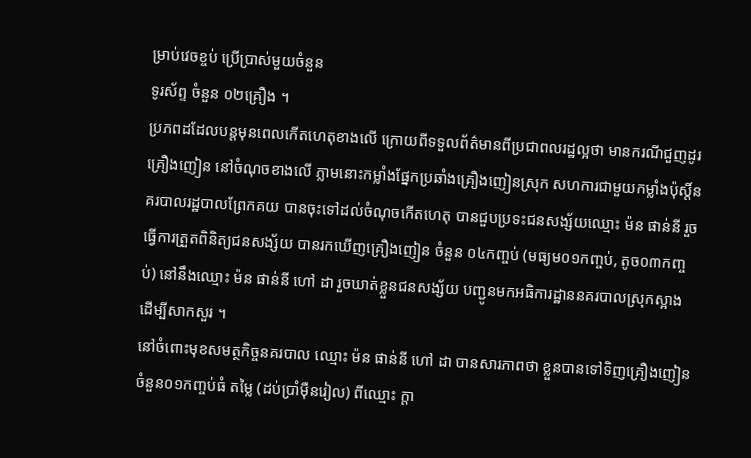ម្រាប់វេចខ្ចប់ ប្រើប្រាស់មួយចំនួន
ទូរស័ព្ទ ចំនួន ០២គ្រឿង ។
ប្រភពដដែលបន្តមុនពេលកើតហេតុខាងលើ ក្រោយពីទទួលព័ត៌មានពីប្រជាពលរដ្ឋល្អថា មានករណីជួញដូរគ្រឿងញៀន នៅចំណុចខាងលើ ភ្លាមនោះកម្លាំងផ្នែកប្រឆាំងគ្រឿងញៀនស្រុក សហការជាមួយកម្លាំងប៉ុស្តិ៍នគរបាលរដ្ឋបាលព្រែកគយ បានចុះទៅដល់ចំណុចកើតហេតុ បានជួបប្រទះជនសង្ស័យឈ្មោះ ម៉ន ផាន់នី រួចធ្វើការត្រួតពិនិត្យជនសង្ស័យ បានរកឃើញគ្រឿងញៀន ចំនួន ០៤កញ្ចប់ (មធ្យម០១កញ្ចប់, តូច០៣កញ្ចប់) នៅនឹងឈ្មោះ ម៉ន ផាន់នី ហៅ ដា រួចឃាត់ខ្លួនជនសង្ស័យ បញ្ជូនមកអធិការដ្ឋាននគរបាលស្រុកស្អាង ដើម្បីសាកសួរ ។
នៅចំពោះមុខសមត្ថកិច្ចនគរបាល ឈ្មោះ ម៉ន ផាន់នី ហៅ ដា បានសារភាពថា ខ្លួនបានទៅទិញគ្រឿងញៀនចំនួន០១កញ្ចប់ធំ តម្លៃ (ដប់ប្រាំម៉ឺនរៀល) ពីឈ្មោះ ក្តា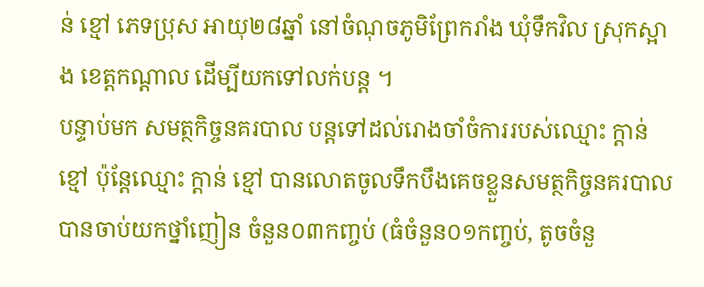ន់ ខ្មៅ ភេទប្រុស អាយុ២៨ឆ្នាំ នៅចំណុចភូមិព្រែករាំង ឃុំទឹកវិល ស្រុកស្អាង ខេត្តកណ្តាល ដើម្បីយកទៅលក់បន្ត ។
បន្ទាប់មក សមត្ថកិច្ចនគរបាល បន្តទៅដល់រោងចាំចំការរបស់ឈ្មោះ ក្តាន់ ខ្មៅ ប៉ុន្តែឈ្មោះ ក្តាន់ ខ្មៅ បានលោតចូលទឹកបឹងគេចខ្លួនសមត្ថកិច្ចនគរបាល បានចាប់យកថ្នាំញៀន ចំនួន០៣កញ្ចប់ (ធំចំនួន០១កញ្ចប់, តូចចំនួ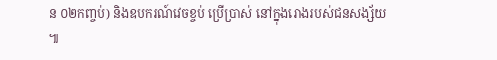ន ០២កញ្ចប់) និងឧបករណ៍វេចខ្ចប់ ប្រើប្រាស់ នៅក្នុងរោងរបស់ជនសង្ស័យ ៕